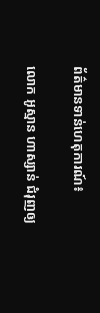ព័ត៌មានទាន់ហេតុការណ៍៖

លោក អូស្មាន ហាស្សាន់ ជំរុញឲ្យ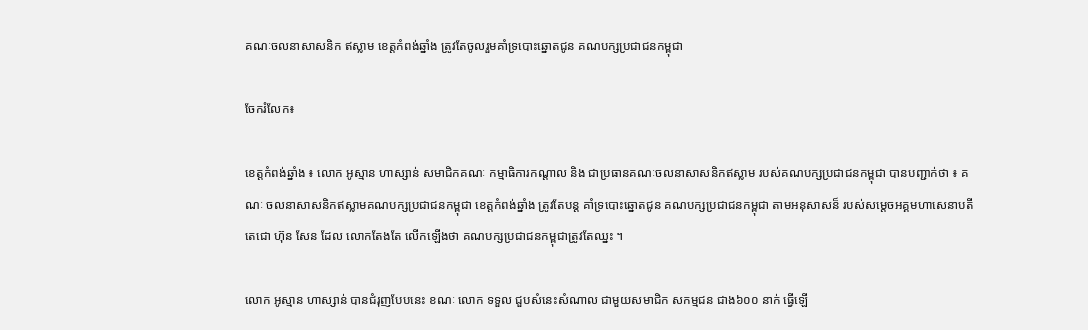គណៈចលនាសាសនិក ឥស្លាម ខេត្តកំពង់ឆ្នាំង ត្រូវតែចូលរួមគាំទ្របោះឆ្នោតជូន គណបក្សប្រជាជនកម្ពុជា

ចែករំលែក៖

ខេត្តកំពង់ឆ្នាំង ៖ លោក អូស្មាន ហាស្សាន់ សមាជិកគណៈ កម្មាធិការកណ្តាល និង ជាប្រធានគណៈចលនាសាសនិកឥស្លាម របស់គណបក្សប្រជាជនកម្ពុជា បានបញ្ជាក់ថា ៖ គណៈ ចលនាសាសនិកឥស្លាមគណបក្សប្រជាជនកម្ពុជា ខេត្ដកំពង់ឆ្នាំង ត្រូវតែបន្ដ គាំទ្របោះឆ្នោតជូន គណបក្សប្រជាជនកម្ពុជា តាមអនុសាសន៏ របស់សម្តេចអគ្គមហាសេនាបតីតេជោ ហ៊ុន សែន ដែល លោកតែងតែ លេីកឡេីងថា គណបក្សប្រជាជនកម្ពុជាត្រូវតែឈ្នះ ។

លោក អូស្មាន ហាស្សាន់ បានជំរុញបែបនេះ ខណៈ លោក ទទួល ជួបសំនេះសំណាល ជាមួយសមាជិក សកម្មជន ជាង៦០០ នាក់ ធ្វើឡេី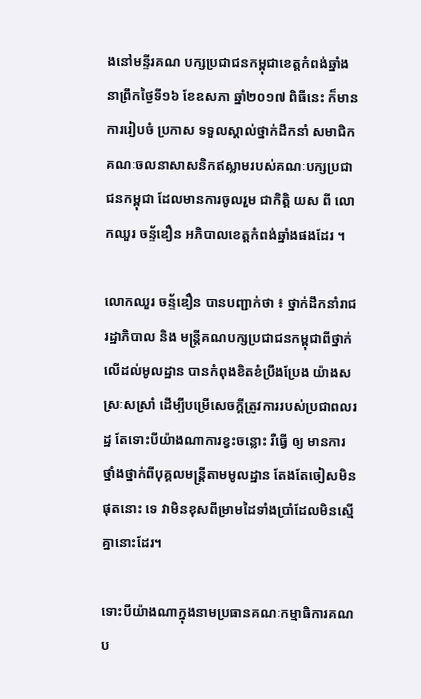ងនៅមន្ទីរគណ បក្សប្រជាជនកម្ពុជាខេត្ដកំពង់ឆ្នាំង នាព្រឹកថ្ងៃទី១៦ ខែឧសភា ឆ្នាំ២០១៧ ពិធីនេះ ក៏មានការរៀបចំ ប្រកាស ទទួលស្គាល់ថ្នាក់ដឹកនាំ សមាជិក គណៈចលនាសាសនិកឥស្លាមរបស់គណៈបក្សប្រជាជនកម្ពុជា ដែលមានការចូលរួម ជាកិតិ្ដ យស ពី លោកឈួរ ចន័្ទឌឿន អភិបាលខេត្ដកំពង់ឆ្នាំងផងដែរ ។

លោកឈួរ ចន្ទ័ឌឿន បានបញ្ជាក់ថា ៖ ថ្នាក់ដឹកនាំរាជរដ្ឋាភិបាល និង មន្រ្តីគណបក្សប្រជាជនកម្ពុជាពីថ្នាក់លេីដល់មូលដ្ឋាន បានកំពុងខិតខំប្រឹងប្រែង យ៉ាងសស្រៈសស្រាំ ដេីម្បីបម្រេីសេចក្តីត្រូវការរបស់ប្រជាពលរដ្ឋ តែទោះបីយ៉ាងណាការខ្វះចន្លោះ រឺធ្វេី ឲ្យ មានការថ្នាំងថ្នាក់ពីបុគ្គលមន្រ្តីតាមមូលដ្ឋាន តែងតែចៀសមិនផុតនោះ ទេ វាមិនខុសពីម្រាមដៃទាំងប្រាំដែលមិនស្មេីគ្នានោះដែរ។

ទោះបីយ៉ាងណាក្នុងនាមប្រធានគណៈកម្មាធិការគណប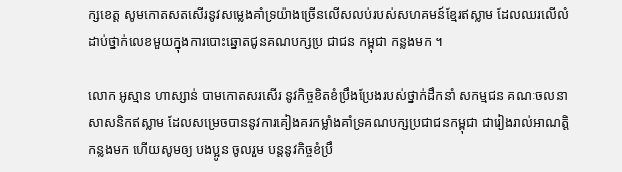ក្សខេត្ត សូមកោតសតសេីរនូវសម្លេងគាំទ្រយ៉ាងច្រេីនលេីសលប់របស់សហគមន៍ខ្មែរឥស្លាម ដែលឈរលេីលំដាប់ថ្នាក់លេខមួយក្នុងការបោះឆ្នោតជូនគណបក្សប្រ ជាជន កម្ពុជា កន្លងមក ។

លោក អូស្មាន ហាស្សាន់ បាមកោតសរសេីរ នូវកិច្ចខិតខំប្រឹងប្រែងរបស់ថ្នាក់ដឹកនាំ សកម្មជន គណៈចលនាសាសនិកឥស្លាម ដែលសម្រេចបាននូវការគៀងគរកម្លាំងគាំទ្រគណបក្សប្រជាជនកម្ពុជា ជារៀងរាល់អាណត្តិកន្លងមក ហេីយសូមឲ្យ បងប្អូន ចូលរួម បន្តនូវកិច្ចខំប្រឹ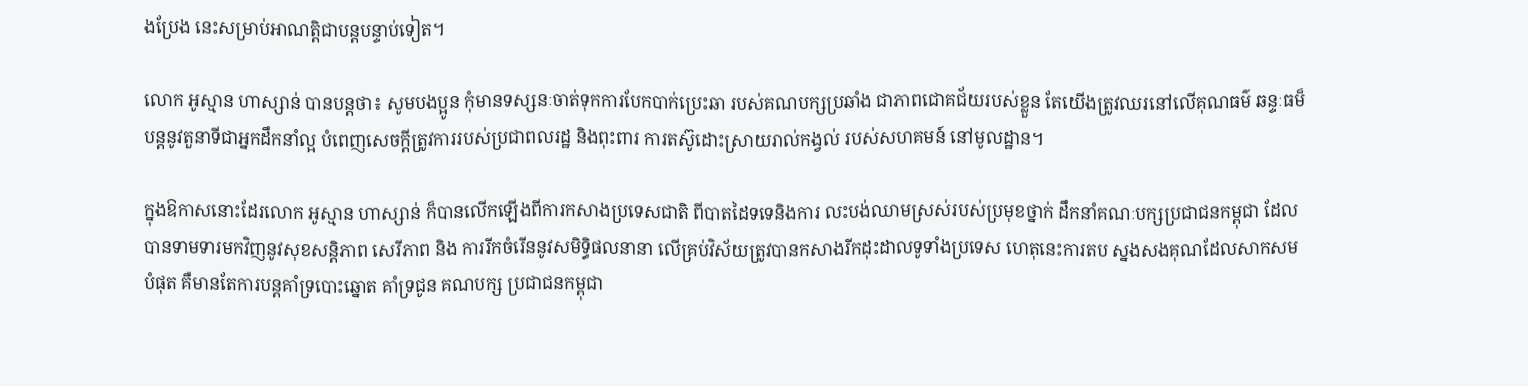ងប្រែង នេះសម្រាប់អាណត្តិជាបន្តបន្ទាប់ទៀត។

លោក អូស្មាន ហាស្សាន់ បានបន្ដថា៖ សូមបងប្អូន កុំមានទស្សនៈចាត់ទុកការបែកបាក់ប្រេះឆា របស់គណបក្សប្រឆាំង ជាភាពជោគជ័យរបស់ខ្លួន តែយេីងត្រូវឈរនៅលេីគុណធម៌ ឆន្ទៈធម៏ បន្តនូវតួនាទីជាអ្នកដឹកនាំល្អ បំពេញសេចក្តីត្រូវការរបស់ប្រជាពលរដ្ឋ និងពុះពារ ការតស៊ូដោះស្រាយរាល់កង្វល់ របស់សហគមន៍ នៅមូលដ្ឋាន។

ក្នុងឱកាសនោះដែរលោក អូស្មាន ហាស្សាន់ ក៏បានលេីកឡេីងពីការកសាងប្រទេសជាតិ ពីបាតដៃទទេនិងការ លះបង់ឈាមស្រស់របស់ប្រមុខថ្នាក់ ដឹកនាំគណៈបក្សប្រជាជនកម្ពុជា ដែលបានទាមទារមកវិញនូវសុខសន្តិភាព សេរីភាព និង ការរីកចំរេីននូវសមិទ្ធិផលនានា លើគ្រប់វិស័យត្រូវបានកសាងរីកដុះដាលទូទាំងប្រទេស ហេតុនេះការតប ស្នងសងគុណដែលសាកសមបំផុត គឺមានតែការបន្តគាំទ្របោះឆ្នោត គាំទ្រជូន គណបក្ស ប្រជាជនកម្ពុជា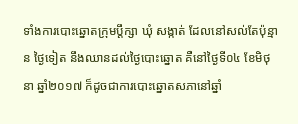ទាំងការបោះឆ្នោតក្រុមប្តឹក្សា ឃុំ សង្កាត់ ដែលនៅសល់តែប៉ុន្មាន ថ្ងៃទៀត នឹងឈានដល់ថ្ងៃបោះឆ្នោត គឺនៅថ្ងៃទី០៤ ខែមិថុនា ឆ្នាំ២០១៧ ក៏ដូចជាការបោះឆ្នោតសភានៅឆ្នាំ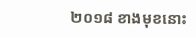២០១៨ ខាងមុខនោះ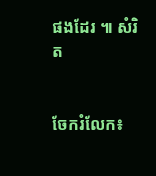ផងដែរ ៕ សំរិត


ចែករំលែក៖